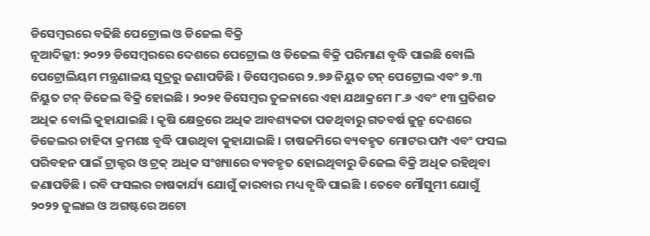ଡିସେମ୍ବରରେ ବଢିଛି ପେଟ୍ରୋଲ ଓ ଡିଜେଲ ବିକ୍ରି
ନୂଆଦିଲ୍ଲୀ: ୨୦୨୨ ଡିସେମ୍ବରରେ ଦେଶରେ ପେଟ୍ରୋଲ ଓ ଡିଜେଲ ବିକ୍ରି ପରିମାଣ ବୃଦ୍ଧି ପାଇଛି ବୋଲି ପେଟ୍ରୋଲିୟମ ମନ୍ତ୍ରଣାଳୟ ସୂତ୍ରରୁ ଜଣାପଡିଛି । ଡିସେମ୍ବରରେ ୨.୭୬ ନିୟୁତ ଟନ୍ ପେଟ୍ରୋଲ ଏବଂ ୭.୩ ନିୟୁତ ଟନ୍ ଡିଜେଲ ବିକ୍ରି ହୋଇଛି । ୨୦୨୧ ଡିସେମ୍ବର ତୁଳନାରେ ଏହା ଯଥାକ୍ରମେ ୮.୬ ଏବଂ ୧୩ ପ୍ରତିଶତ ଅଧିକ ବୋଲି କୁହାଯାଇଛି । କୃଷି କ୍ଷେତ୍ରରେ ଅଧିକ ଆବଶ୍ୟକତା ପଡଥିବାରୁ ଗତବର୍ଷ ଜୁନ୍ରୁ ଦେଶରେ ଡିଜେଲର ଚାହିଦା କ୍ରମଶଃ ବୃଦ୍ଧି ପାଉଥିବା କୁହାଯାଇଛି । ଚାଷଜମିରେ ବ୍ୟବହୃତ ମୋଟର ପମ୍ପ ଏବଂ ଫସଲ ପରିବହନ ପାଇଁ ଟ୍ରାକ୍ଟର ଓ ଟ୍ରକ୍ ଅଧିକ ସଂଖ୍ୟାରେ ବ୍ୟବହୃତ ହୋଇଥିବାରୁ ଡିଜେଲ ବିକ୍ରି ଅଧିକ ରହିଥିବା ଜଣାପଡିଛି । ରବି ଫସଲର ଚାଷକାର୍ଯ୍ୟ ଯୋଗୁଁ କାରବାର ମଧ୍ୟ ବୃଦ୍ଧି ପାଇଛି । ତେବେ ମୌସୁମୀ ଯୋଗୁଁ ୨୦୨୨ ଜୁଲାଇ ଓ ଅଗଷ୍ଟରେ ଅଟୋ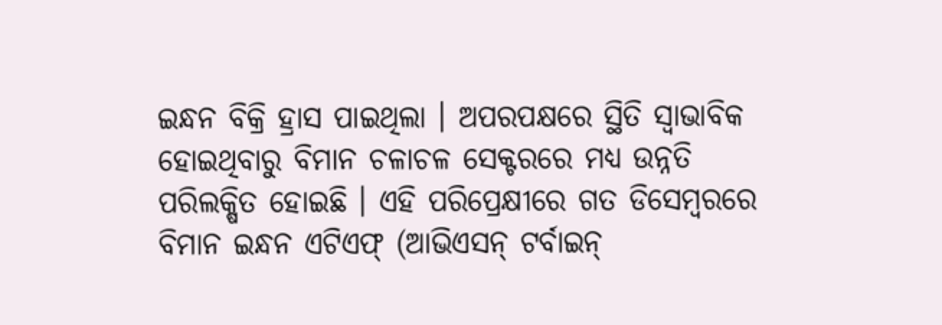ଇନ୍ଧନ ବିକ୍ରି ହ୍ରାସ ପାଇଥିଲା । ଅପରପକ୍ଷରେ ସ୍ଥିତି ସ୍ୱାଭାବିକ ହୋଇଥିବାରୁ ବିମାନ ଚଳାଚଳ ସେକ୍ଟରରେ ମଧ୍ୟ ଉନ୍ନତି ପରିଲକ୍ଷିତ ହୋଇଛି । ଏହି ପରିପ୍ରେକ୍ଷୀରେ ଗତ ଡିସେମ୍ବରରେ ବିମାନ ଇନ୍ଧନ ଏଟିଏଫ୍ (ଆଭିଏସନ୍ ଟର୍ବାଇନ୍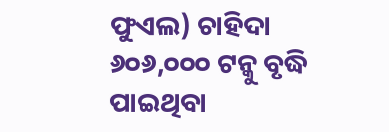ଫୁଏଲ) ଚାହିଦା ୬୦୬,୦୦୦ ଟନ୍କୁ ବୃଦ୍ଧି ପାଇଥିବା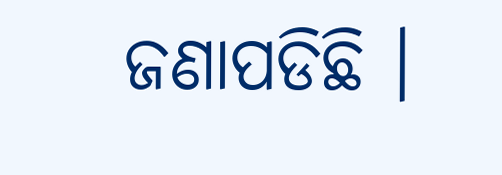ଜଣାପଡିଛି ।